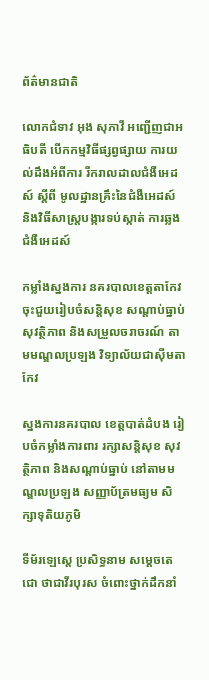ព័ត៌មានជាតិ

លោកជំទាវ អុង សុភាវី អញ្ជើញជាអធិបតី បើកកម្មវិធីផ្សព្វផ្សាយ ការយល់ដឹងអំពីការ រីករាលដាលជំងឺអេដស៍ ស្តីពី មូលដ្ឋានគ្រឹះនៃជំងឺអេដស៍ និងវិធីសាស្ត្របង្ការទប់ស្កាត់ ការឆ្លងជំងឺអេដស៍

កម្លាំងស្នងការ នគរបាលខេត្តតាកែវ ចុះជួយរៀបចំសន្តិសុខ សណ្តាប់ធ្នាប់ សុវត្ថិភាព និងសម្រួលចរាចរណ៍ តាមមណ្ឌលប្រឡង វិទ្យាល័យជាស៊ីមតាកែវ

ស្នងការនគរបាល ខេត្តបាត់ដំបង រៀបចំកម្លាំងការពារ រក្សាសន្តិសុខ សុវត្ថិភាព និងសណ្តាប់ធ្នាប់ នៅតាមមណ្ឌលប្រឡង សញ្ញាប័ត្រមធ្យម សិក្សាទុតិយភូមិ

ទីម័រឡេស្តេ ប្រសិទ្ធនាម សម្តេចតេជោ ថាជាវីរបុរស ចំពោះថ្នាក់ដឹកនាំ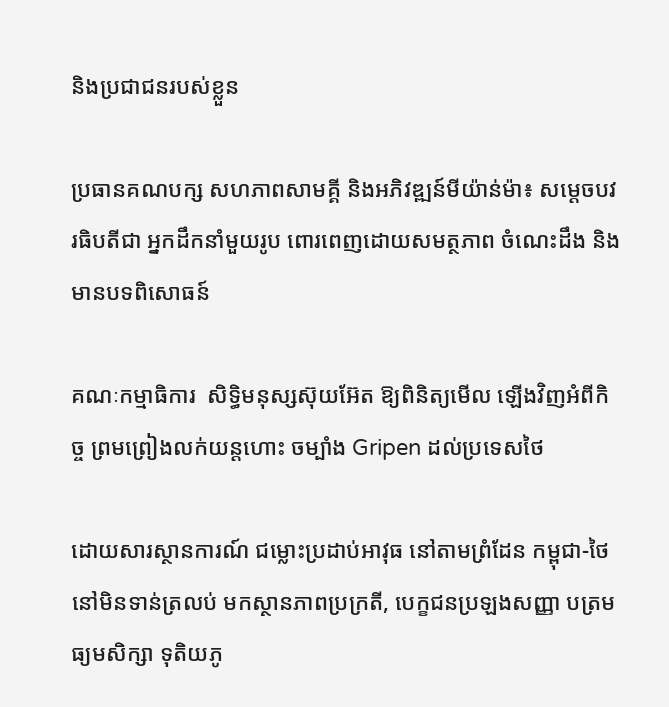និងប្រជាជនរបស់ខ្លួន

ប្រធានគណបក្ស សហភាពសាមគ្គី និងអភិវឌ្ឍន៍មីយ៉ាន់ម៉ា៖ សម្ដេចបវរធិបតីជា អ្នកដឹកនាំមួយរូប ពោរពេញដោយសមត្ថភាព ចំណេះដឹង និងមានបទពិសោធន៍

គណៈកម្មាធិការ  សិទ្ធិមនុស្សស៊ុយអ៊ែត ឱ្យពិនិត្យមើល ឡើងវិញអំពីកិច្ច ព្រមព្រៀងលក់យន្ដហោះ ចម្បាំង Gripen ដល់ប្រទេសថៃ

ដោយសារស្ថានការណ៍ ជម្លោះប្រដាប់អាវុធ នៅតាមព្រំដែន កម្ពុជា-ថៃ នៅមិនទាន់ត្រលប់ មកស្ថានភាពប្រក្រតី, បេក្ខជនប្រឡងសញ្ញា បត្រមធ្យមសិក្សា ទុតិយភូ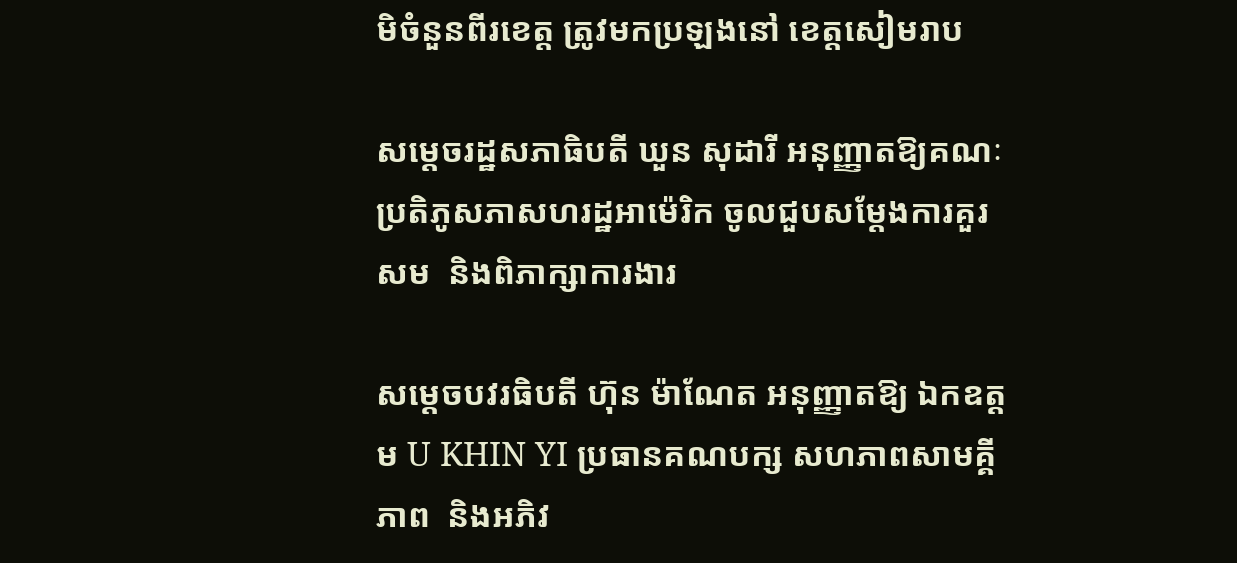មិចំនួនពីរខេត្ត ត្រូវមកប្រឡងនៅ ខេត្តសៀមរាប

សម្ដេចរដ្ឋសភាធិបតី ឃួន សុដារី អនុញ្ញាតឱ្យគណៈ ប្រតិភូសភាសហរដ្ឋអាម៉េរិក ចូលជួបសម្តែងការគួរសម  និងពិភាក្សាការងារ

សម្តេចបវរធិបតី ហ៊ុន ម៉ាណែត អនុញ្ញាតឱ្យ ឯកឧត្តម U KHIN YI ប្រធានគណបក្ស សហភាពសាមគ្គីភាព  និងអភិវ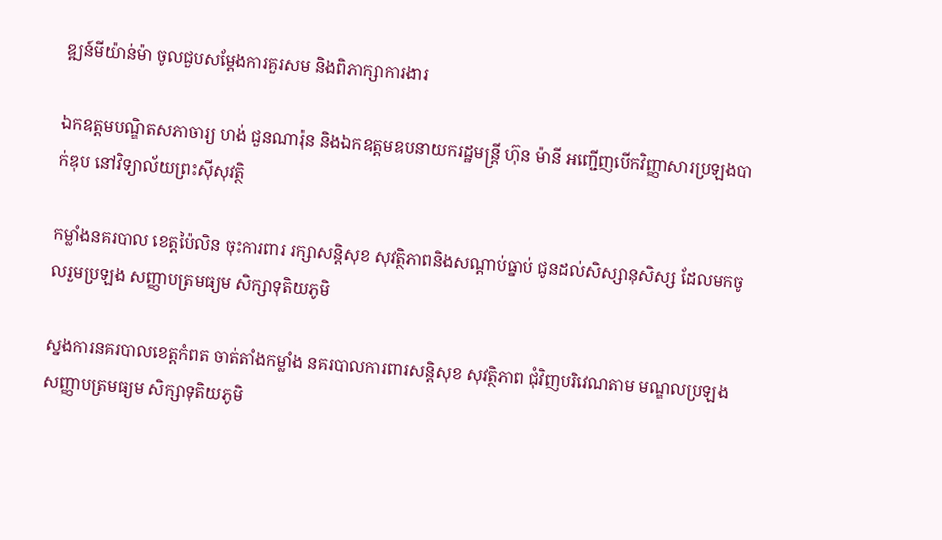ឌ្ឍន៍មីយ៉ាន់ម៉ា ចូលជួបសម្តែងការគួរសម និងពិភាក្សាការងារ

ឯកឧត្តមបណ្ឌិតសភាចារ្យ ហង់ ជួនណារ៉ុន និងឯកឧត្តមឧបនាយករដ្ឋមន្រ្តី ហ៊ុន ម៉ានី អញ្ជើញបើកវិញ្ញាសារប្រឡងបាក់ឌុប នៅវិទ្យាល័យព្រះស៊ីសុវត្ថិ

កម្លាំងនគរបាល ខេត្តប៉ៃលិន ចុះការពារ រក្សាសន្តិសុខ សុវត្ថិភាពនិងសណ្តាប់ធ្នាប់ ជូនដល់សិស្សានុសិស្ស ដែលមកចូលរួមប្រឡង សញ្ញាបត្រមធ្យម សិក្សាទុតិយភូមិ

ស្នងការនគរបាលខេត្តកំពត ចាត់តាំងកម្លាំង នគរបាលការពារសន្តិសុខ សុវត្ថិភាព ជុំវិញបរិវេណតាម មណ្ឌលប្រឡង សញ្ញាបត្រមធ្យម សិក្សាទុតិយភូមិ